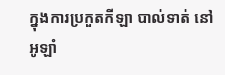ក្នុងការប្រកួតកីឡា បាល់ទាត់ នៅអូឡាំ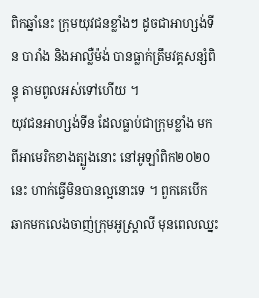ពិកឆ្នាំនេះ ក្រុមយុវជនខ្លាំងៗ ដូចជាអាហ្សង់ទីន បារាំង និងអាល្លឺម៉ង់ បានធ្លាក់ត្រឹមវគ្គសន្សំពិន្ទុ តាមពូលអស់ទៅហើយ ។
យុវជនអាហ្សង់ទីន ដែលធ្លាប់ជាក្រុមខ្លាំង មកពីអាមេរិកខាងត្បូងនោះ នៅអូឡាំពិក២០២០នេះ ហាក់ធ្វើមិនបានល្អនោះទេ ។ ពួកគេបើកឆាកមកលេងចាញ់ក្រុមអូស្ដ្រាលី មុនពេលឈ្នះ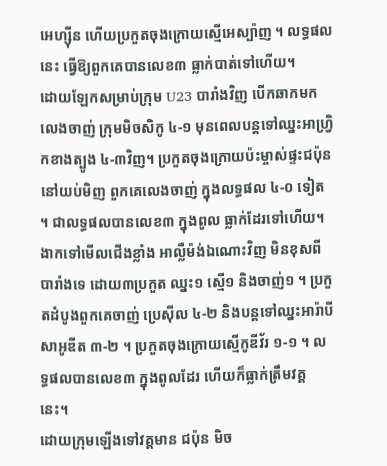អេហ្ស៊ីន ហើយប្រកួតចុងក្រោយស្មើអេស្ប៉ាញ ។ លទ្ធផលនេះ ធ្វើឱ្យពួកគេបានលេខ៣ ធ្លាក់បាត់ទៅហើយ។
ដោយឡែកសម្រាប់ក្រុម U23 បារាំងវិញ បើកឆាកមកលេងចាញ់ ក្រុមមិចសិកូ ៤-១ មុនពេលបន្ដទៅឈ្នះអាហ្វ្រិកខាងត្បូង ៤-៣វិញ។ ប្រកួតចុងក្រោយប៉ះម្ចាស់ផ្ទះជប៉ុននៅយប់មិញ ពួកគេលេងចាញ់ ក្នុងលទ្ធផល ៤-០ ទៀត ។ ជាលទ្ធផលបានលេខ៣ ក្នុងពូល ធ្លាក់ដែរទៅហើយ។
ងាកទៅមើលជើងខ្លាំង អាល្លឺម៉ង់ឯណោះវិញ មិនខុសពីបារាំងទេ ដោយ៣ប្រកួត ឈ្នះ១ ស្មើ១ និងចាញ់១ ។ ប្រកួតដំបូងពួកគេចាញ់ ប្រេស៊ីល ៤-២ និងបន្ដទៅឈ្នះអារ៉ាបីសាអូឌីត ៣-២ ។ ប្រកួតចុងក្រោយស្មើកូឌីវ័រ ១-១ ។ លទ្ធផលបានលេខ៣ ក្នុងពូលដែរ ហើយក៏ធ្លាក់ត្រឹមវគ្គនេះ។
ដោយក្រុមឡើងទៅវគ្គមាន ជប៉ុន មិច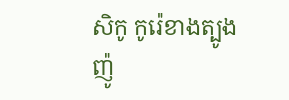សិកូ កូរ៉េខាងត្បូង ញ៉ូ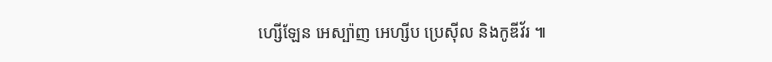ហ្សើឡែន អេស្ប៉ាញ អេហ្សីប ប្រេស៊ីល និងកូឌីវ័រ ៕